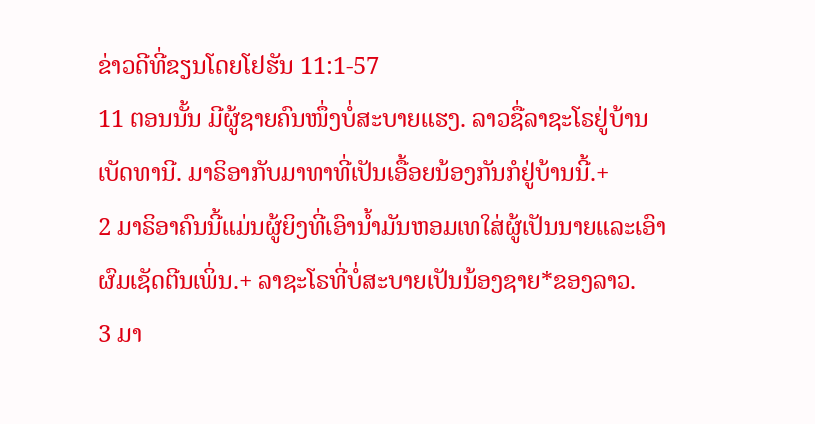ຂ່າວດີທີ່ຂຽນໂດຍໂຢຮັນ 11:1-57
11 ຕອນນັ້ນ ມີຜູ້ຊາຍຄົນໜຶ່ງບໍ່ສະບາຍແຮງ. ລາວຊື່ລາຊະໂຣຢູ່ບ້ານເບັດທານີ. ມາຣິອາກັບມາທາທີ່ເປັນເອື້ອຍນ້ອງກັນກໍຢູ່ບ້ານນີ້.+
2 ມາຣິອາຄົນນີ້ແມ່ນຜູ້ຍິງທີ່ເອົານ້ຳມັນຫອມເທໃສ່ຜູ້ເປັນນາຍແລະເອົາຜົມເຊັດຕີນເພິ່ນ.+ ລາຊະໂຣທີ່ບໍ່ສະບາຍເປັນນ້ອງຊາຍ*ຂອງລາວ.
3 ມາ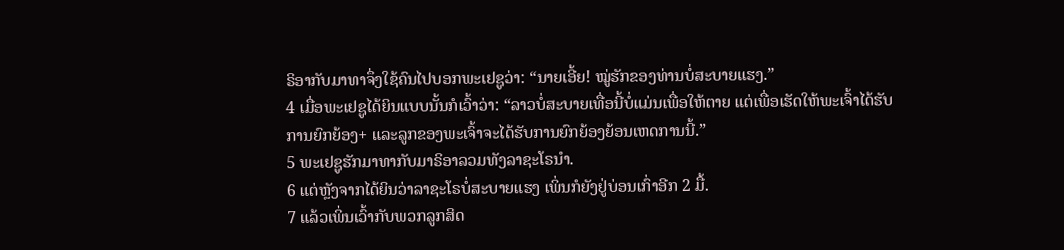ຣິອາກັບມາທາຈຶ່ງໃຊ້ຄົນໄປບອກພະເຢຊູວ່າ: “ນາຍເອີ້ຍ! ໝູ່ຮັກຂອງທ່ານບໍ່ສະບາຍແຮງ.”
4 ເມື່ອພະເຢຊູໄດ້ຍິນແບບນັ້ນກໍເວົ້າວ່າ: “ລາວບໍ່ສະບາຍເທື່ອນີ້ບໍ່ແມ່ນເພື່ອໃຫ້ຕາຍ ແຕ່ເພື່ອເຮັດໃຫ້ພະເຈົ້າໄດ້ຮັບການຍົກຍ້ອງ+ ແລະລູກຂອງພະເຈົ້າຈະໄດ້ຮັບການຍົກຍ້ອງຍ້ອນເຫດການນີ້.”
5 ພະເຢຊູຮັກມາທາກັບມາຣິອາລວມທັງລາຊະໂຣນຳ.
6 ແຕ່ຫຼັງຈາກໄດ້ຍິນວ່າລາຊະໂຣບໍ່ສະບາຍແຮງ ເພິ່ນກໍຍັງຢູ່ບ່ອນເກົ່າອີກ 2 ມື້.
7 ແລ້ວເພິ່ນເວົ້າກັບພວກລູກສິດ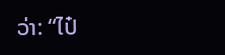ວ່າ: “ໄປ໋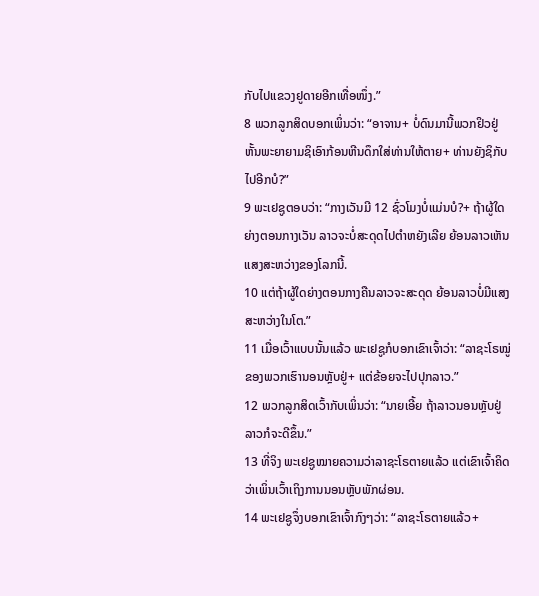ກັບໄປແຂວງຢູດາຍອີກເທື່ອໜຶ່ງ.”
8 ພວກລູກສິດບອກເພິ່ນວ່າ: “ອາຈານ+ ບໍ່ດົນມານີ້ພວກຢິວຢູ່ຫັ້ນພະຍາຍາມຊິເອົາກ້ອນຫີນດຶກໃສ່ທ່ານໃຫ້ຕາຍ+ ທ່ານຍັງຊິກັບໄປອີກບໍ?”
9 ພະເຢຊູຕອບວ່າ: “ກາງເວັນມີ 12 ຊົ່ວໂມງບໍ່ແມ່ນບໍ?+ ຖ້າຜູ້ໃດຍ່າງຕອນກາງເວັນ ລາວຈະບໍ່ສະດຸດໄປຕຳຫຍັງເລີຍ ຍ້ອນລາວເຫັນແສງສະຫວ່າງຂອງໂລກນີ້.
10 ແຕ່ຖ້າຜູ້ໃດຍ່າງຕອນກາງຄືນລາວຈະສະດຸດ ຍ້ອນລາວບໍ່ມີແສງສະຫວ່າງໃນໂຕ.”
11 ເມື່ອເວົ້າແບບນັ້ນແລ້ວ ພະເຢຊູກໍບອກເຂົາເຈົ້າວ່າ: “ລາຊະໂຣໝູ່ຂອງພວກເຮົານອນຫຼັບຢູ່+ ແຕ່ຂ້ອຍຈະໄປປຸກລາວ.”
12 ພວກລູກສິດເວົ້າກັບເພິ່ນວ່າ: “ນາຍເອີ້ຍ ຖ້າລາວນອນຫຼັບຢູ່ ລາວກໍຈະດີຂຶ້ນ.”
13 ທີ່ຈິງ ພະເຢຊູໝາຍຄວາມວ່າລາຊະໂຣຕາຍແລ້ວ ແຕ່ເຂົາເຈົ້າຄິດວ່າເພິ່ນເວົ້າເຖິງການນອນຫຼັບພັກຜ່ອນ.
14 ພະເຢຊູຈຶ່ງບອກເຂົາເຈົ້າກົງໆວ່າ: “ລາຊະໂຣຕາຍແລ້ວ+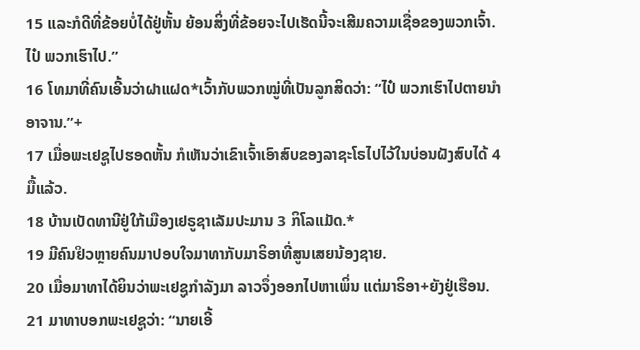15 ແລະກໍດີທີ່ຂ້ອຍບໍ່ໄດ້ຢູ່ຫັ້ນ ຍ້ອນສິ່ງທີ່ຂ້ອຍຈະໄປເຮັດນີ້ຈະເສີມຄວາມເຊື່ອຂອງພວກເຈົ້າ. ໄປ໋ ພວກເຮົາໄປ.”
16 ໂທມາທີ່ຄົນເອີ້ນວ່າຝາແຝດ*ເວົ້າກັບພວກໝູ່ທີ່ເປັນລູກສິດວ່າ: “ໄປ໋ ພວກເຮົາໄປຕາຍນຳອາຈານ.”+
17 ເມື່ອພະເຢຊູໄປຮອດຫັ້ນ ກໍເຫັນວ່າເຂົາເຈົ້າເອົາສົບຂອງລາຊະໂຣໄປໄວ້ໃນບ່ອນຝັງສົບໄດ້ 4 ມື້ແລ້ວ.
18 ບ້ານເບັດທານີຢູ່ໃກ້ເມືອງເຢຣູຊາເລັມປະມານ 3 ກິໂລແມັດ.*
19 ມີຄົນຢິວຫຼາຍຄົນມາປອບໃຈມາທາກັບມາຣິອາທີ່ສູນເສຍນ້ອງຊາຍ.
20 ເມື່ອມາທາໄດ້ຍິນວ່າພະເຢຊູກຳລັງມາ ລາວຈຶ່ງອອກໄປຫາເພິ່ນ ແຕ່ມາຣິອາ+ຍັງຢູ່ເຮືອນ.
21 ມາທາບອກພະເຢຊູວ່າ: “ນາຍເອີ້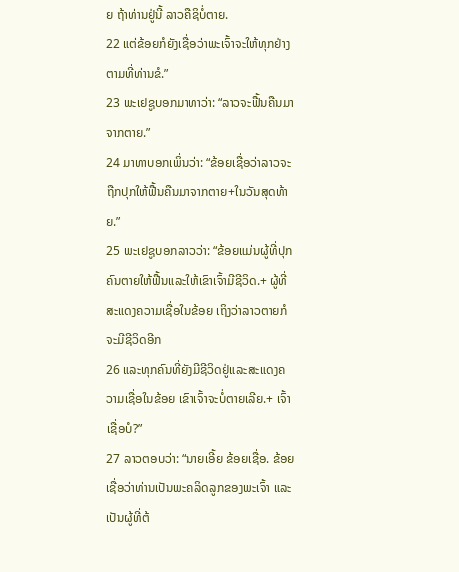ຍ ຖ້າທ່ານຢູ່ນີ້ ລາວຄືຊິບໍ່ຕາຍ.
22 ແຕ່ຂ້ອຍກໍຍັງເຊື່ອວ່າພະເຈົ້າຈະໃຫ້ທຸກຢ່າງຕາມທີ່ທ່ານຂໍ.”
23 ພະເຢຊູບອກມາທາວ່າ: “ລາວຈະຟື້ນຄືນມາຈາກຕາຍ.”
24 ມາທາບອກເພິ່ນວ່າ: “ຂ້ອຍເຊື່ອວ່າລາວຈະຖືກປຸກໃຫ້ຟື້ນຄືນມາຈາກຕາຍ+ໃນວັນສຸດທ້າຍ.”
25 ພະເຢຊູບອກລາວວ່າ: “ຂ້ອຍແມ່ນຜູ້ທີ່ປຸກຄົນຕາຍໃຫ້ຟື້ນແລະໃຫ້ເຂົາເຈົ້າມີຊີວິດ.+ ຜູ້ທີ່ສະແດງຄວາມເຊື່ອໃນຂ້ອຍ ເຖິງວ່າລາວຕາຍກໍຈະມີຊີວິດອີກ
26 ແລະທຸກຄົນທີ່ຍັງມີຊີວິດຢູ່ແລະສະແດງຄວາມເຊື່ອໃນຂ້ອຍ ເຂົາເຈົ້າຈະບໍ່ຕາຍເລີຍ.+ ເຈົ້າເຊື່ອບໍ?”
27 ລາວຕອບວ່າ: “ນາຍເອີ້ຍ ຂ້ອຍເຊື່ອ. ຂ້ອຍເຊື່ອວ່າທ່ານເປັນພະຄລິດລູກຂອງພະເຈົ້າ ແລະເປັນຜູ້ທີ່ຕ້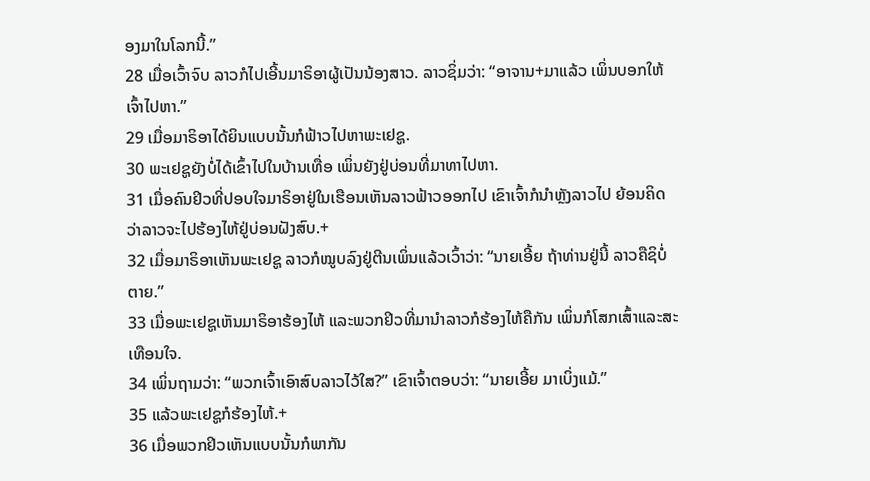ອງມາໃນໂລກນີ້.”
28 ເມື່ອເວົ້າຈົບ ລາວກໍໄປເອີ້ນມາຣິອາຜູ້ເປັນນ້ອງສາວ. ລາວຊິ່ມວ່າ: “ອາຈານ+ມາແລ້ວ ເພິ່ນບອກໃຫ້ເຈົ້າໄປຫາ.”
29 ເມື່ອມາຣິອາໄດ້ຍິນແບບນັ້ນກໍຟ້າວໄປຫາພະເຢຊູ.
30 ພະເຢຊູຍັງບໍ່ໄດ້ເຂົ້າໄປໃນບ້ານເທື່ອ ເພິ່ນຍັງຢູ່ບ່ອນທີ່ມາທາໄປຫາ.
31 ເມື່ອຄົນຢິວທີ່ປອບໃຈມາຣິອາຢູ່ໃນເຮືອນເຫັນລາວຟ້າວອອກໄປ ເຂົາເຈົ້າກໍນຳຫຼັງລາວໄປ ຍ້ອນຄິດວ່າລາວຈະໄປຮ້ອງໄຫ້ຢູ່ບ່ອນຝັງສົບ.+
32 ເມື່ອມາຣິອາເຫັນພະເຢຊູ ລາວກໍໝູບລົງຢູ່ຕີນເພິ່ນແລ້ວເວົ້າວ່າ: “ນາຍເອີ້ຍ ຖ້າທ່ານຢູ່ນີ້ ລາວຄືຊິບໍ່ຕາຍ.”
33 ເມື່ອພະເຢຊູເຫັນມາຣິອາຮ້ອງໄຫ້ ແລະພວກຢິວທີ່ມານຳລາວກໍຮ້ອງໄຫ້ຄືກັນ ເພິ່ນກໍໂສກເສົ້າແລະສະເທືອນໃຈ.
34 ເພິ່ນຖາມວ່າ: “ພວກເຈົ້າເອົາສົບລາວໄວ້ໃສ?” ເຂົາເຈົ້າຕອບວ່າ: “ນາຍເອີ້ຍ ມາເບິ່ງແມ້.”
35 ແລ້ວພະເຢຊູກໍຮ້ອງໄຫ້.+
36 ເມື່ອພວກຢິວເຫັນແບບນັ້ນກໍພາກັນ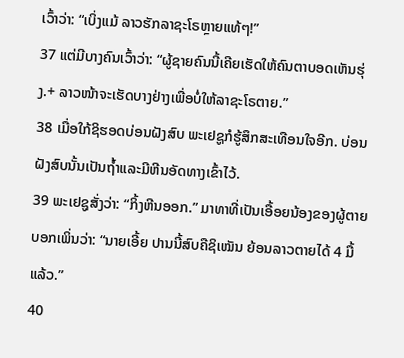ເວົ້າວ່າ: “ເບິ່ງແມ້ ລາວຮັກລາຊະໂຣຫຼາຍແທ້ໆ!”
37 ແຕ່ມີບາງຄົນເວົ້າວ່າ: “ຜູ້ຊາຍຄົນນີ້ເຄີຍເຮັດໃຫ້ຄົນຕາບອດເຫັນຮຸ່ງ.+ ລາວໜ້າຈະເຮັດບາງຢ່າງເພື່ອບໍ່ໃຫ້ລາຊະໂຣຕາຍ.”
38 ເມື່ອໃກ້ຊິຮອດບ່ອນຝັງສົບ ພະເຢຊູກໍຮູ້ສຶກສະເທືອນໃຈອີກ. ບ່ອນຝັງສົບນັ້ນເປັນຖ້ຳແລະມີຫີນອັດທາງເຂົ້າໄວ້.
39 ພະເຢຊູສັ່ງວ່າ: “ກິ້ງຫີນອອກ.” ມາທາທີ່ເປັນເອື້ອຍນ້ອງຂອງຜູ້ຕາຍບອກເພິ່ນວ່າ: “ນາຍເອີ້ຍ ປານນີ້ສົບຄືຊິເໝັນ ຍ້ອນລາວຕາຍໄດ້ 4 ມື້ແລ້ວ.”
40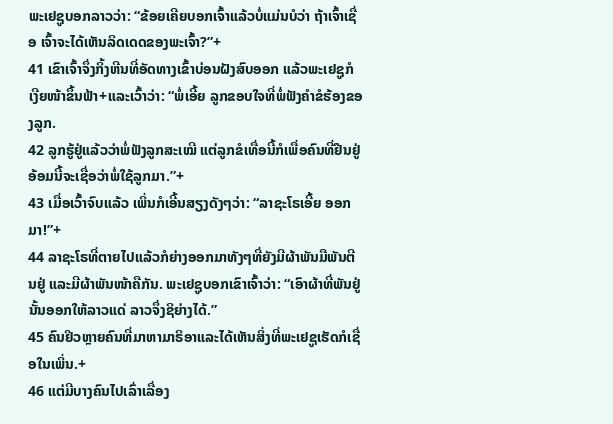ພະເຢຊູບອກລາວວ່າ: “ຂ້ອຍເຄີຍບອກເຈົ້າແລ້ວບໍ່ແມ່ນບໍວ່າ ຖ້າເຈົ້າເຊື່ອ ເຈົ້າຈະໄດ້ເຫັນລິດເດດຂອງພະເຈົ້າ?”+
41 ເຂົາເຈົ້າຈຶ່ງກິ້ງຫີນທີ່ອັດທາງເຂົ້າບ່ອນຝັງສົບອອກ ແລ້ວພະເຢຊູກໍເງີຍໜ້າຂຶ້ນຟ້າ+ແລະເວົ້າວ່າ: “ພໍ່ເອີ້ຍ ລູກຂອບໃຈທີ່ພໍ່ຟັງຄຳຂໍຮ້ອງຂອງລູກ.
42 ລູກຮູ້ຢູ່ແລ້ວວ່າພໍ່ຟັງລູກສະເໝີ ແຕ່ລູກຂໍເທື່ອນີ້ກໍເພື່ອຄົນທີ່ຢືນຢູ່ອ້ອມນີ້ຈະເຊື່ອວ່າພໍ່ໃຊ້ລູກມາ.”+
43 ເມື່ອເວົ້າຈົບແລ້ວ ເພິ່ນກໍເອີ້ນສຽງດັງໆວ່າ: “ລາຊະໂຣເອີ້ຍ ອອກມາ!”+
44 ລາຊະໂຣທີ່ຕາຍໄປແລ້ວກໍຍ່າງອອກມາທັງໆທີ່ຍັງມີຜ້າພັນມືພັນຕີນຢູ່ ແລະມີຜ້າພັນໜ້າຄືກັນ. ພະເຢຊູບອກເຂົາເຈົ້າວ່າ: “ເອົາຜ້າທີ່ພັນຢູ່ນັ້ນອອກໃຫ້ລາວແດ່ ລາວຈຶ່ງຊິຍ່າງໄດ້.”
45 ຄົນຢິວຫຼາຍຄົນທີ່ມາຫາມາຣິອາແລະໄດ້ເຫັນສິ່ງທີ່ພະເຢຊູເຮັດກໍເຊື່ອໃນເພິ່ນ.+
46 ແຕ່ມີບາງຄົນໄປເລົ່າເລື່ອງ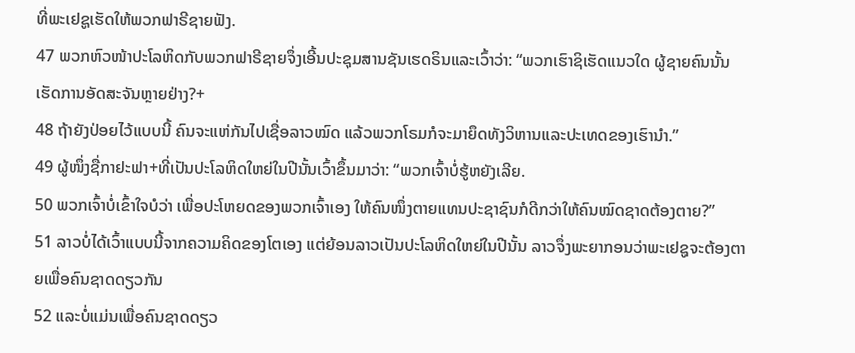ທີ່ພະເຢຊູເຮັດໃຫ້ພວກຟາຣີຊາຍຟັງ.
47 ພວກຫົວໜ້າປະໂລຫິດກັບພວກຟາຣີຊາຍຈຶ່ງເອີ້ນປະຊຸມສານຊັນເຮດຣິນແລະເວົ້າວ່າ: “ພວກເຮົາຊິເຮັດແນວໃດ ຜູ້ຊາຍຄົນນັ້ນເຮັດການອັດສະຈັນຫຼາຍຢ່າງ?+
48 ຖ້າຍັງປ່ອຍໄວ້ແບບນີ້ ຄົນຈະແຫ່ກັນໄປເຊື່ອລາວໝົດ ແລ້ວພວກໂຣມກໍຈະມາຍຶດທັງວິຫານແລະປະເທດຂອງເຮົານຳ.”
49 ຜູ້ໜຶ່ງຊື່ກາຢະຟາ+ທີ່ເປັນປະໂລຫິດໃຫຍ່ໃນປີນັ້ນເວົ້າຂຶ້ນມາວ່າ: “ພວກເຈົ້າບໍ່ຮູ້ຫຍັງເລີຍ.
50 ພວກເຈົ້າບໍ່ເຂົ້າໃຈບໍວ່າ ເພື່ອປະໂຫຍດຂອງພວກເຈົ້າເອງ ໃຫ້ຄົນໜຶ່ງຕາຍແທນປະຊາຊົນກໍດີກວ່າໃຫ້ຄົນໝົດຊາດຕ້ອງຕາຍ?”
51 ລາວບໍ່ໄດ້ເວົ້າແບບນີ້ຈາກຄວາມຄິດຂອງໂຕເອງ ແຕ່ຍ້ອນລາວເປັນປະໂລຫິດໃຫຍ່ໃນປີນັ້ນ ລາວຈຶ່ງພະຍາກອນວ່າພະເຢຊູຈະຕ້ອງຕາຍເພື່ອຄົນຊາດດຽວກັນ
52 ແລະບໍ່ແມ່ນເພື່ອຄົນຊາດດຽວ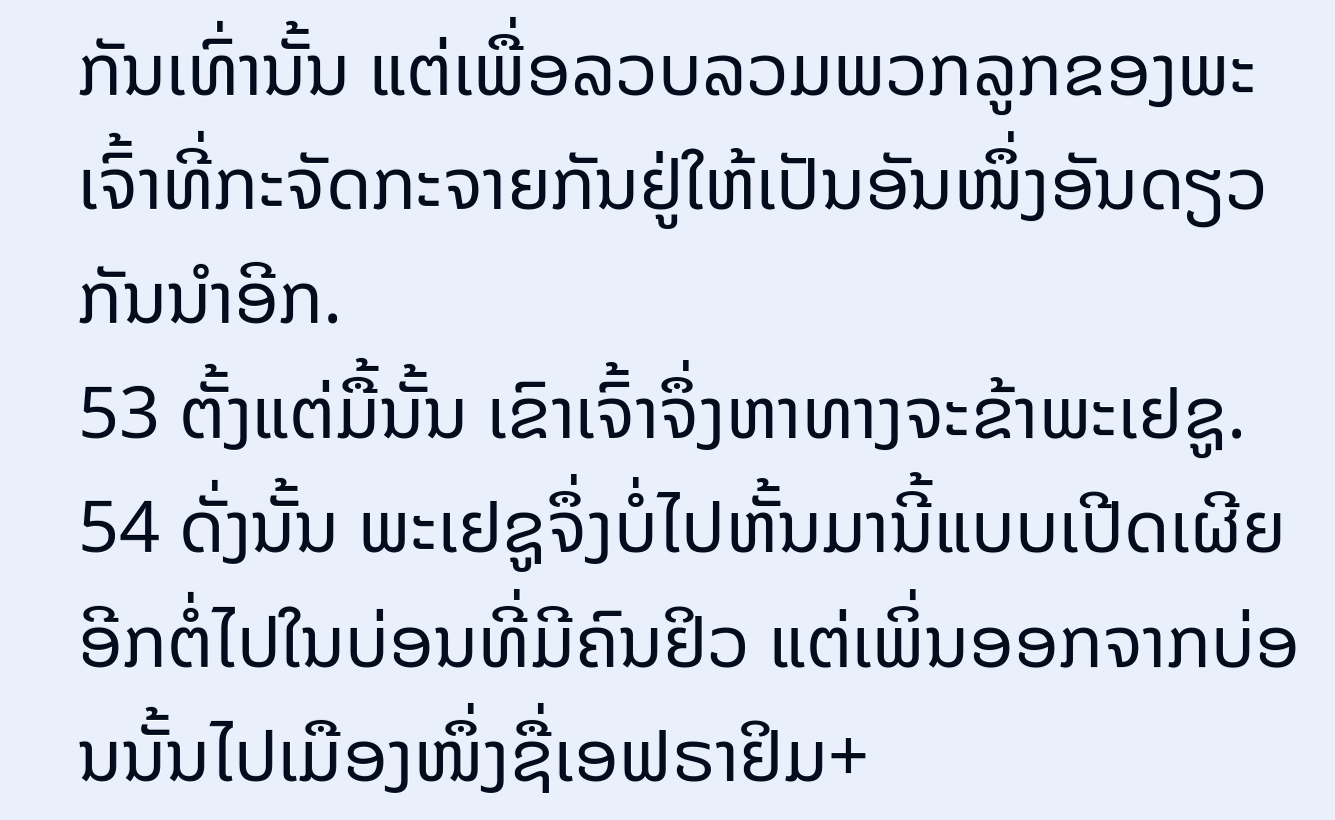ກັນເທົ່ານັ້ນ ແຕ່ເພື່ອລວບລວມພວກລູກຂອງພະເຈົ້າທີ່ກະຈັດກະຈາຍກັນຢູ່ໃຫ້ເປັນອັນໜຶ່ງອັນດຽວກັນນຳອີກ.
53 ຕັ້ງແຕ່ມື້ນັ້ນ ເຂົາເຈົ້າຈຶ່ງຫາທາງຈະຂ້າພະເຢຊູ.
54 ດັ່ງນັ້ນ ພະເຢຊູຈຶ່ງບໍ່ໄປຫັ້ນມານີ້ແບບເປີດເຜີຍອີກຕໍ່ໄປໃນບ່ອນທີ່ມີຄົນຢິວ ແຕ່ເພິ່ນອອກຈາກບ່ອນນັ້ນໄປເມືອງໜຶ່ງຊື່ເອຟຣາຢິມ+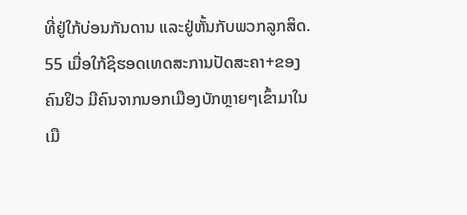ທີ່ຢູ່ໃກ້ບ່ອນກັນດານ ແລະຢູ່ຫັ້ນກັບພວກລູກສິດ.
55 ເມື່ອໃກ້ຊິຮອດເທດສະການປັດສະຄາ+ຂອງຄົນຢິວ ມີຄົນຈາກນອກເມືອງບັກຫຼາຍໆເຂົ້າມາໃນເມື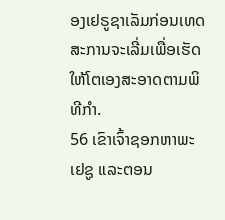ອງເຢຣູຊາເລັມກ່ອນເທດສະການຈະເລີ່ມເພື່ອເຮັດໃຫ້ໂຕເອງສະອາດຕາມພິທີກຳ.
56 ເຂົາເຈົ້າຊອກຫາພະເຢຊູ ແລະຕອນ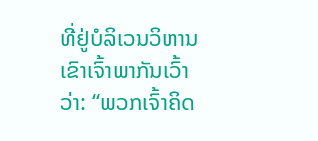ທີ່ຢູ່ບໍລິເວນວິຫານເຂົາເຈົ້າພາກັນເວົ້າວ່າ: “ພວກເຈົ້າຄິດ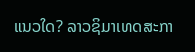ແນວໃດ? ລາວຊິມາເທດສະກາ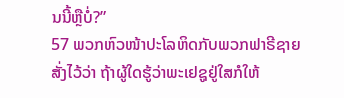ນນີ້ຫຼືບໍ່?”
57 ພວກຫົວໜ້າປະໂລຫິດກັບພວກຟາຣີຊາຍສັ່ງໄວ້ວ່າ ຖ້າຜູ້ໃດຮູ້ວ່າພະເຢຊູຢູ່ໃສກໍໃຫ້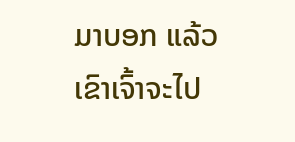ມາບອກ ແລ້ວເຂົາເຈົ້າຈະໄປ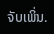ຈັບເພິ່ນ.